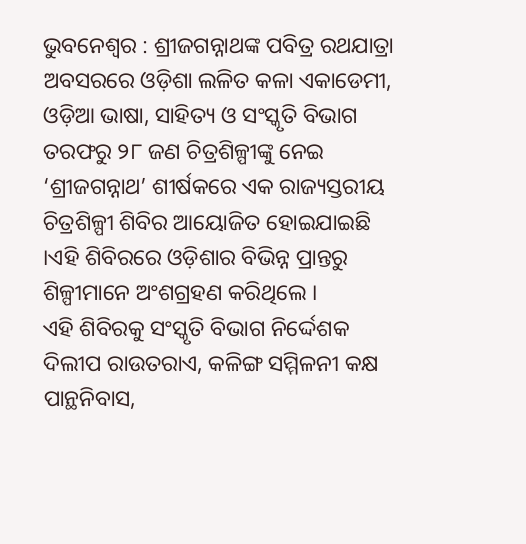ଭୁବନେଶ୍ୱର : ଶ୍ରୀଜଗନ୍ନାଥଙ୍କ ପବିତ୍ର ରଥଯାତ୍ରା ଅବସରରେ ଓଡ଼ିଶା ଲଳିତ କଳା ଏକାଡେମୀ, ଓଡ଼ିଆ ଭାଷା, ସାହିତ୍ୟ ଓ ସଂସ୍କୃତି ବିଭାଗ ତରଫରୁ ୨୮ ଜଣ ଚିତ୍ରଶିଳ୍ପୀଙ୍କୁ ନେଇ ‘ଶ୍ରୀଜଗନ୍ନାଥ’ ଶୀର୍ଷକରେ ଏକ ରାଜ୍ୟସ୍ତରୀୟ ଚିତ୍ରଶିଳ୍ପୀ ଶିବିର ଆୟୋଜିତ ହୋଇଯାଇଛି ।ଏହି ଶିବିରରେ ଓଡ଼ିଶାର ବିଭିନ୍ନ ପ୍ରାନ୍ତରୁ ଶିଳ୍ପୀମାନେ ଅଂଶଗ୍ରହଣ କରିଥିଲେ ।
ଏହି ଶିବିରକୁ ସଂସ୍କୃତି ବିଭାଗ ନିର୍ଦ୍ଦେଶକ ଦିଲୀପ ରାଉତରାଏ, କଳିଙ୍ଗ ସମ୍ମିଳନୀ କକ୍ଷ ପାନ୍ଥନିବାସ,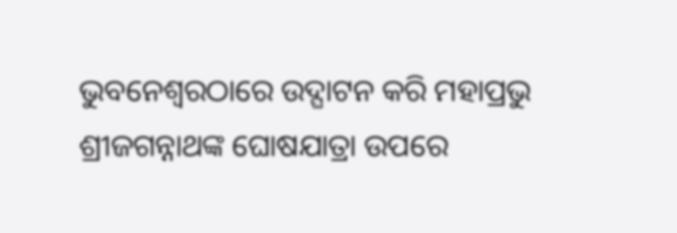ଭୁବନେଶ୍ୱରଠାରେ ଉଦ୍ଘାଟନ କରି ମହାପ୍ରଭୁ ଶ୍ରୀଜଗନ୍ନାଥଙ୍କ ଘୋଷଯାତ୍ରା ଉପରେ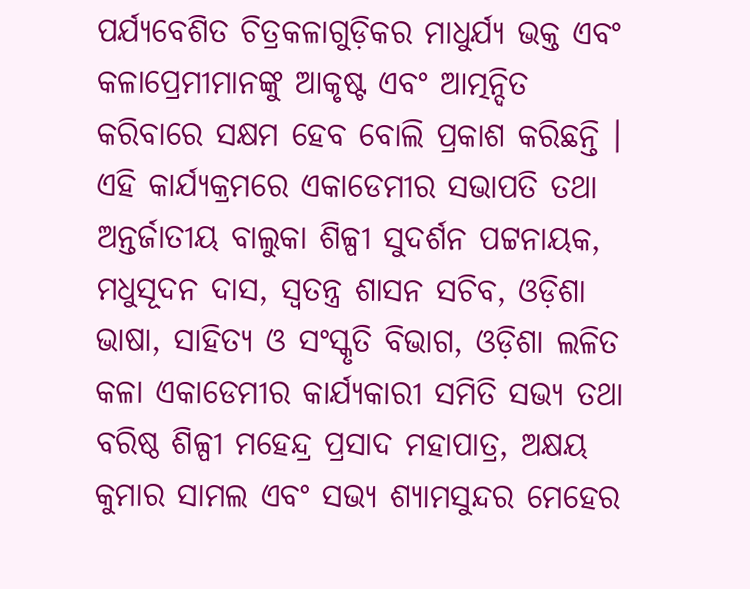ପର୍ଯ୍ୟବେଶିତ ଚିତ୍ରକଳାଗୁଡ଼ିକର ମାଧୁର୍ଯ୍ୟ ଭକ୍ତ ଏବଂ କଳାପ୍ରେମୀମାନଙ୍କୁ ଆକୃଷ୍ଟ ଏବଂ ଆତ୍ମନ୍ଦିତ କରିବାରେ ସକ୍ଷମ ହେବ ବୋଲି ପ୍ରକାଶ କରିଛନ୍ତି । ଏହି କାର୍ଯ୍ୟକ୍ରମରେ ଏକାଡେମୀର ସଭାପତି ତଥା ଅନ୍ତର୍ଜାତୀୟ ବାଲୁକା ଶିଳ୍ପୀ ସୁଦର୍ଶନ ପଟ୍ଟନାୟକ, ମଧୁସୂଦନ ଦାସ, ସ୍ୱତନ୍ତ୍ର ଶାସନ ସଚିବ, ଓଡ଼ିଶା ଭାଷା, ସାହିତ୍ୟ ଓ ସଂସ୍କୃତି ବିଭାଗ, ଓଡ଼ିଶା ଲଳିତ କଳା ଏକାଡେମୀର କାର୍ଯ୍ୟକାରୀ ସମିତି ସଭ୍ୟ ତଥା ବରିଷ୍ଠ ଶିଳ୍ପୀ ମହେନ୍ଦ୍ର ପ୍ରସାଦ ମହାପାତ୍ର, ଅକ୍ଷୟ କୁମାର ସାମଲ ଏବଂ ସଭ୍ୟ ଶ୍ୟାମସୁନ୍ଦର ମେହେର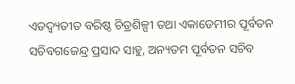ଏତଦ୍ବ୍ୟତୀତ ବରିଷ୍ଠ ଚିତ୍ରଶିଳ୍ପୀ ତଥା ଏକାଡେମୀର ପୂର୍ବତନ ସଚିବଗଜେନ୍ଦ୍ର ପ୍ରସାଦ ସାହୁ, ଅନ୍ୟତମ ପୂର୍ବତନ ସଚିବ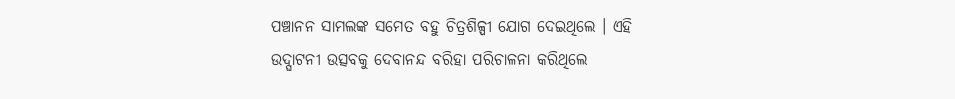ପଞ୍ଚାନନ ସାମଲଙ୍କ ସମେତ ବହୁ ଚିତ୍ରଶିଳ୍ପୀ ଯୋଗ ଦେଇଥିଲେ । ଏହି ଉଦ୍ଘାଟନୀ ଉତ୍ସବକୁ ଦେବାନନ୍ଦ ବରିହା ପରିଚାଳନା କରିଥିଲେ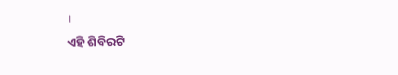।
ଏହି ଶିବିରଟି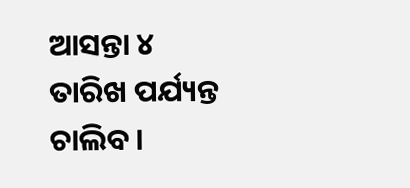ଆସନ୍ତା ୪ ତାରିଖ ପର୍ଯ୍ୟନ୍ତ ଚାଲିବ ।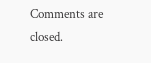Comments are closed.